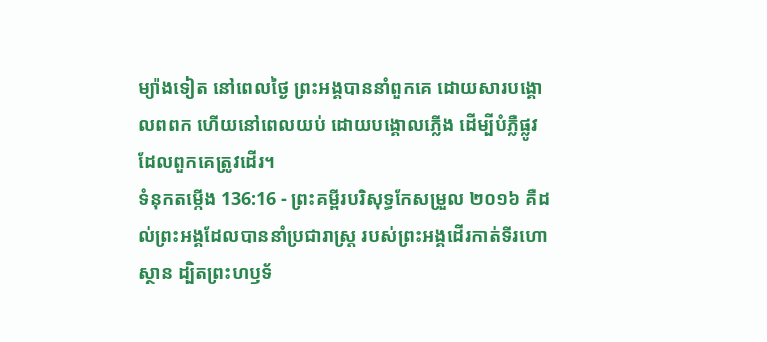ម្យ៉ាងទៀត នៅពេលថ្ងៃ ព្រះអង្គបាននាំពួកគេ ដោយសារបង្គោលពពក ហើយនៅពេលយប់ ដោយបង្គោលភ្លើង ដើម្បីបំភ្លឺផ្លូវដែលពួកគេត្រូវដើរ។
ទំនុកតម្កើង 136:16 - ព្រះគម្ពីរបរិសុទ្ធកែសម្រួល ២០១៦ គឺដល់ព្រះអង្គដែលបាននាំប្រជារាស្ត្រ របស់ព្រះអង្គដើរកាត់ទីរហោស្ថាន ដ្បិតព្រះហឫទ័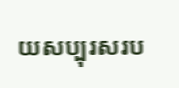យសប្បុរសរប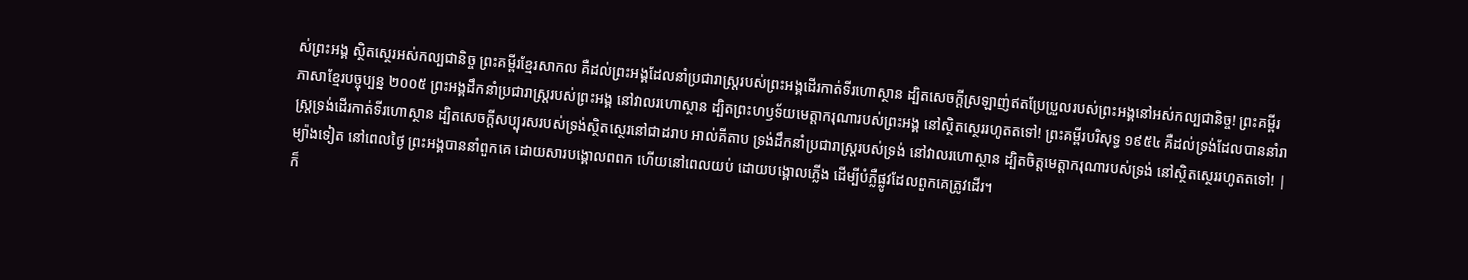ស់ព្រះអង្គ ស្ថិតស្ថេរអស់កល្បជានិច្ច ព្រះគម្ពីរខ្មែរសាកល គឺដល់ព្រះអង្គដែលនាំប្រជារាស្ត្ររបស់ព្រះអង្គដើរកាត់ទីរហោស្ថាន ដ្បិតសេចក្ដីស្រឡាញ់ឥតប្រែប្រួលរបស់ព្រះអង្គនៅអស់កល្បជានិច្ច! ព្រះគម្ពីរភាសាខ្មែរបច្ចុប្បន្ន ២០០៥ ព្រះអង្គដឹកនាំប្រជារាស្ត្ររបស់ព្រះអង្គ នៅវាលរហោស្ថាន ដ្បិតព្រះហឫទ័យមេត្តាករុណារបស់ព្រះអង្គ នៅស្ថិតស្ថេររហូតតទៅ! ព្រះគម្ពីរបរិសុទ្ធ ១៩៥៤ គឺដល់ទ្រង់ដែលបាននាំរាស្ត្រទ្រង់ដើរកាត់ទីរហោស្ថាន ដ្បិតសេចក្ដីសប្បុរសរបស់ទ្រង់ស្ថិតស្ថេរនៅជាដរាប អាល់គីតាប ទ្រង់ដឹកនាំប្រជារាស្ត្ររបស់ទ្រង់ នៅវាលរហោស្ថាន ដ្បិតចិត្តមេត្តាករុណារបស់ទ្រង់ នៅស្ថិតស្ថេររហូតតទៅ! |
ម្យ៉ាងទៀត នៅពេលថ្ងៃ ព្រះអង្គបាននាំពួកគេ ដោយសារបង្គោលពពក ហើយនៅពេលយប់ ដោយបង្គោលភ្លើង ដើម្បីបំភ្លឺផ្លូវដែលពួកគេត្រូវដើរ។
ក៏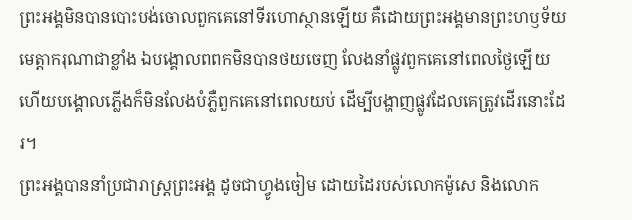ព្រះអង្គមិនបានបោះបង់ចោលពួកគេនៅទីរហោស្ថានឡើយ គឺដោយព្រះអង្គមានព្រះហឫទ័យមេត្តាករុណាជាខ្លាំង ឯបង្គោលពពកមិនបានថយចេញ លែងនាំផ្លូវពួកគេនៅពេលថ្ងៃឡើយ ហើយបង្គោលភ្លើងក៏មិនលែងបំភ្លឺពួកគេនៅពេលយប់ ដើម្បីបង្ហាញផ្លូវដែលគេត្រូវដើរនោះដែរ។
ព្រះអង្គបាននាំប្រជារាស្ត្រព្រះអង្គ ដូចជាហ្វូងចៀម ដោយដៃរបស់លោកម៉ូសេ និងលោក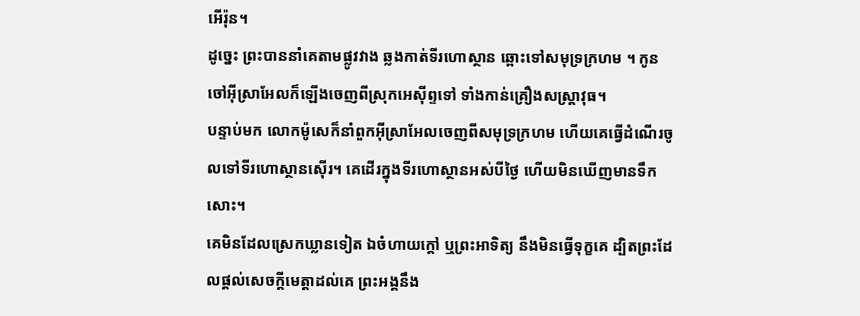អើរ៉ុន។
ដូច្នេះ ព្រះបាននាំគេតាមផ្លូវវាង ឆ្លងកាត់ទីរហោស្ថាន ឆ្ពោះទៅសមុទ្រក្រហម ។ កូនចៅអ៊ីស្រាអែលក៏ឡើងចេញពីស្រុកអេស៊ីព្ទទៅ ទាំងកាន់គ្រឿងសស្ត្រាវុធ។
បន្ទាប់មក លោកម៉ូសេក៏នាំពួកអ៊ីស្រាអែលចេញពីសមុទ្រក្រហម ហើយគេធ្វើដំណើរចូលទៅទីរហោស្ថានស៊ើរ។ គេដើរក្នុងទីរហោស្ថានអស់បីថ្ងៃ ហើយមិនឃើញមានទឹកសោះ។
គេមិនដែលស្រេកឃ្លានទៀត ឯចំហាយក្តៅ ឬព្រះអាទិត្យ នឹងមិនធ្វើទុក្ខគេ ដ្បិតព្រះដែលផ្តល់សេចក្ដីមេត្តាដល់គេ ព្រះអង្គនឹង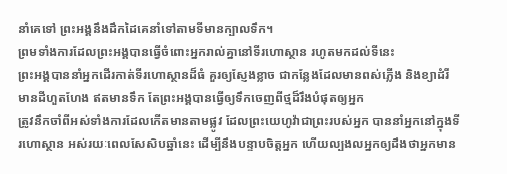នាំគេទៅ ព្រះអង្គនឹងដឹកដៃគេនាំទៅតាមទីមានក្បាលទឹក។
ព្រមទាំងការដែលព្រះអង្គបានធ្វើចំពោះអ្នករាល់គ្នានៅទីរហោស្ថាន រហូតមកដល់ទីនេះ
ព្រះអង្គបាននាំអ្នកដើរកាត់ទីរហោស្ថានដ៏ធំ គួរឲ្យស្ញែងខ្លាច ជាកន្លែងដែលមានពស់ភ្លើង និងខ្យាដំរី មានដីហួតហែង ឥតមានទឹក តែព្រះអង្គបានធ្វើឲ្យទឹកចេញពីថ្មដ៏រឹងបំផុតឲ្យអ្នក
ត្រូវនឹកចាំពីអស់ទាំងការដែលកើតមានតាមផ្លូវ ដែលព្រះយេហូវ៉ាជាព្រះរបស់អ្នក បាននាំអ្នកនៅក្នុងទីរហោស្ថាន អស់រយៈពេលសែសិបឆ្នាំនេះ ដើម្បីនឹងបន្ទាបចិត្តអ្នក ហើយល្បងលអ្នកឲ្យដឹងថាអ្នកមាន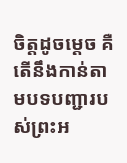ចិត្តដូចម្ដេច គឺតើនឹងកាន់តាមបទបញ្ជារបស់ព្រះអ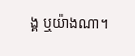ង្គ ឬយ៉ាងណា។